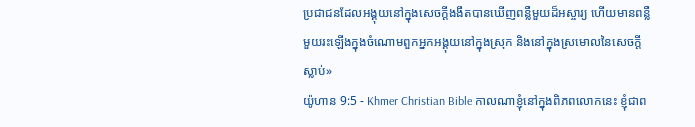ប្រជាជនដែលអង្គុយនៅក្នុងសេចក្ដីងងឹតបានឃើញពន្លឺមួយដ៏អស្ចារ្យ ហើយមានពន្លឺមួយរះឡើងក្នុងចំណោមពួកអ្នកអង្គុយនៅក្នុងស្រុក និងនៅក្នុងស្រមោលនៃសេចក្ដីស្លាប់»
យ៉ូហាន 9:5 - Khmer Christian Bible កាលណាខ្ញុំនៅក្នុងពិភពលោកនេះ ខ្ញុំជាព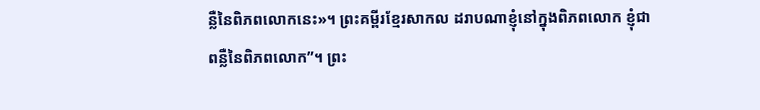ន្លឺនៃពិភពលោកនេះ»។ ព្រះគម្ពីរខ្មែរសាកល ដរាបណាខ្ញុំនៅក្នុងពិភពលោក ខ្ញុំជាពន្លឺនៃពិភពលោក”។ ព្រះ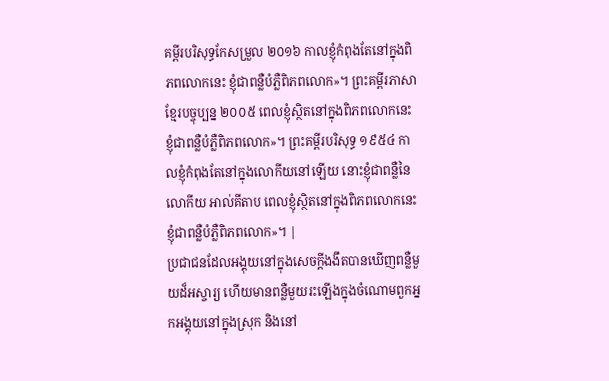គម្ពីរបរិសុទ្ធកែសម្រួល ២០១៦ កាលខ្ញុំកំពុងតែនៅក្នុងពិភពលោកនេះ ខ្ញុំជាពន្លឺបំភ្លឺពិភពលោក»។ ព្រះគម្ពីរភាសាខ្មែរបច្ចុប្បន្ន ២០០៥ ពេលខ្ញុំស្ថិតនៅក្នុងពិភពលោកនេះ ខ្ញុំជាពន្លឺបំភ្លឺពិភពលោក»។ ព្រះគម្ពីរបរិសុទ្ធ ១៩៥៤ កាលខ្ញុំកំពុងតែនៅក្នុងលោកីយនៅឡើយ នោះខ្ញុំជាពន្លឺនៃលោកីយ អាល់គីតាប ពេលខ្ញុំស្ថិតនៅក្នុងពិភពលោកនេះ ខ្ញុំជាពន្លឺបំភ្លឺពិភពលោក»។ |
ប្រជាជនដែលអង្គុយនៅក្នុងសេចក្ដីងងឹតបានឃើញពន្លឺមួយដ៏អស្ចារ្យ ហើយមានពន្លឺមួយរះឡើងក្នុងចំណោមពួកអ្នកអង្គុយនៅក្នុងស្រុក និងនៅ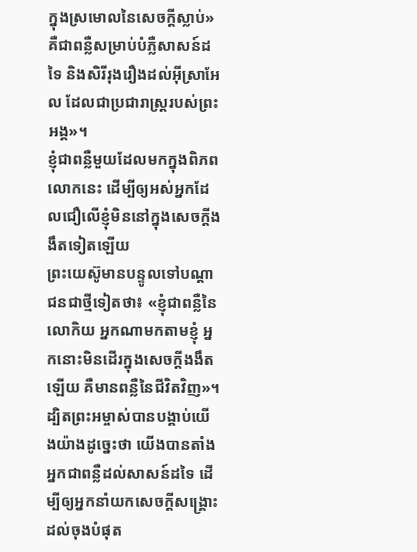ក្នុងស្រមោលនៃសេចក្ដីស្លាប់»
គឺជាពន្លឺសម្រាប់បំភ្លឺសាសន៍ដទៃ និងសិរីរុងរឿងដល់អ៊ីស្រាអែល ដែលជាប្រជារាស្ដ្ររបស់ព្រះអង្គ»។
ខ្ញុំជាពន្លឺមួយដែលមកក្នុងពិភពលោកនេះ ដើម្បីឲ្យអស់អ្នកដែលជឿលើខ្ញុំមិននៅក្នុងសេចក្ដីងងឹតទៀតឡើយ
ព្រះយេស៊ូមានបន្ទូលទៅបណ្ដាជនជាថ្មីទៀតថា៖ «ខ្ញុំជាពន្លឺនៃលោកិយ អ្នកណាមកតាមខ្ញុំ អ្នកនោះមិនដើរក្នុងសេចក្ដីងងឹតឡើយ គឺមានពន្លឺនៃជីវិតវិញ»។
ដ្បិតព្រះអម្ចាស់បានបង្គាប់យើងយ៉ាងដូច្នេះថា យើងបានតាំងអ្នកជាពន្លឺដល់សាសន៍ដទៃ ដើម្បីឲ្យអ្នកនាំយកសេចក្ដីសង្គ្រោះដល់ចុងបំផុត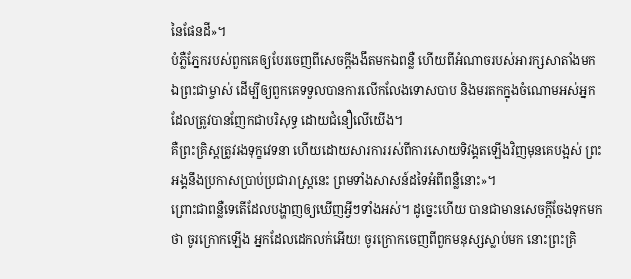នៃផែនដី»។
បំភ្លឺភ្នែករបស់ពួកគេឲ្យបែរចេញពីសេចក្ដីងងឹតមកឯពន្លឺ ហើយពីអំណាចរបស់អារក្សសាតាំងមកឯព្រះជាម្ចាស់ ដើម្បីឲ្យពួកគេទទួលបានការលើកលែងទោសបាប និងមរតកក្នុងចំណោមអស់អ្នកដែលត្រូវបានញែកជាបរិសុទ្ធ ដោយជំនឿលើយើង។
គឺព្រះគ្រិស្ដត្រូវរងទុក្ខវេទនា ហើយដោយសារការរស់ពីការសោយទិវង្គតឡើងវិញមុនគេបង្អស់ ព្រះអង្គនឹងប្រកាសប្រាប់ប្រជារាស្ដ្រនេះ ព្រមទាំងសាសន៍ដទៃអំពីពន្លឺនោះ»។
ព្រោះជាពន្លឺទេតើដែលបង្ហាញឲ្យឃើញអ្វីៗទាំងអស់។ ដូច្នេះហើយ បានជាមានសេចក្ដីចែងទុកមកថា ចូរក្រោកឡើង អ្នកដែលដេកលក់អើយ! ចូរក្រោកចេញពីពួកមនុស្សស្លាប់មក នោះព្រះគ្រិ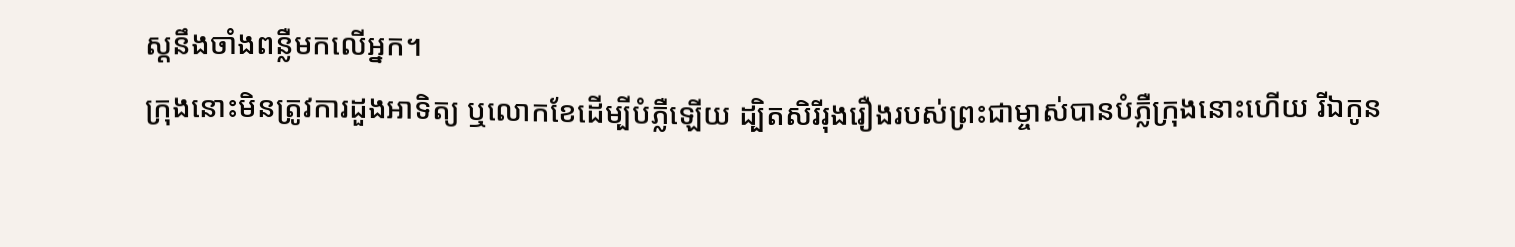ស្ដនឹងចាំងពន្លឺមកលើអ្នក។
ក្រុងនោះមិនត្រូវការដួងអាទិត្យ ឬលោកខែដើម្បីបំភ្លឺឡើយ ដ្បិតសិរីរុងរឿងរបស់ព្រះជាម្ចាស់បានបំភ្លឺក្រុងនោះហើយ រីឯកូន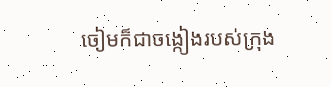ចៀមក៏ជាចង្កៀងរបស់ក្រុង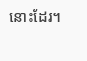នោះដែរ។